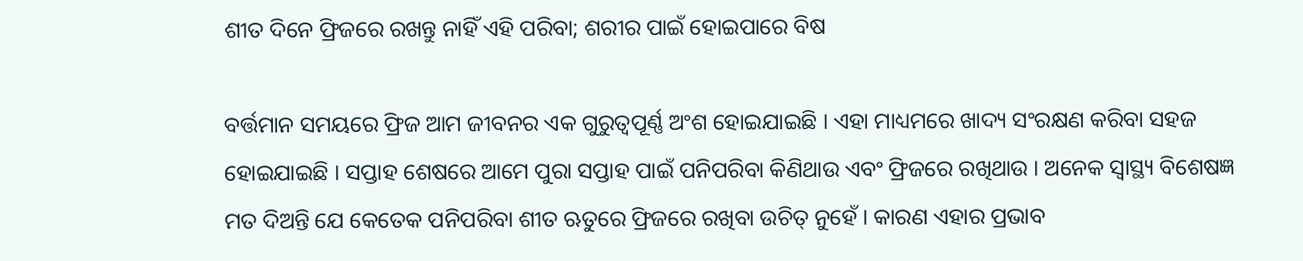ଶୀତ ଦିନେ ଫ୍ରିଜରେ ରଖନ୍ତୁ ନାହିଁ ଏହି ପରିବା; ଶରୀର ପାଇଁ ହୋଇପାରେ ବିଷ

ବର୍ତ୍ତମାନ ସମୟରେ ଫ୍ରିଜ ଆମ ଜୀବନର ଏକ ଗୁରୁତ୍ୱପୂର୍ଣ୍ଣ ଅଂଶ ହୋଇଯାଇଛି । ଏହା ମାଧ୍ୟମରେ ଖାଦ୍ୟ ସଂରକ୍ଷଣ କରିବା ସହଜ ହୋଇଯାଇଛି । ସପ୍ତାହ ଶେଷରେ ଆମେ ପୁରା ସପ୍ତାହ ପାଇଁ ପନିପରିବା କିଣିଥାଉ ଏବଂ ଫ୍ରିଜରେ ରଖିଥାଉ । ଅନେକ ସ୍ୱାସ୍ଥ୍ୟ ବିଶେଷଜ୍ଞ ମତ ଦିଅନ୍ତି ଯେ କେତେକ ପନିପରିବା ଶୀତ ଋତୁରେ ଫ୍ରିଜରେ ରଖିବା ଉଚିତ୍ ନୁହେଁ । କାରଣ ଏହାର ପ୍ରଭାବ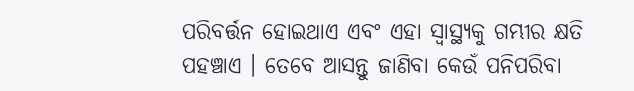ପରିବର୍ତ୍ତନ ହୋଇଥାଏ ଏବଂ ଏହା ସ୍ୱାସ୍ଥ୍ୟକୁ ଗମ୍ଭୀର କ୍ଷତି ପହଞ୍ଚାଏ । ତେବେ ଆସନ୍ତୁ ଜାଣିବା କେଉଁ ପନିପରିବା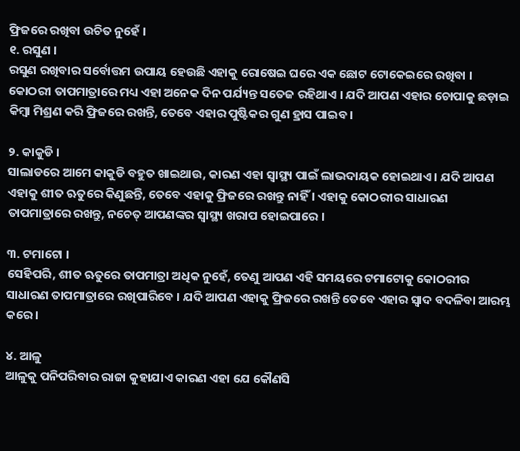ଫ୍ରିଜରେ ରଖିବା ଉଚିତ ନୁହେଁ ।
୧. ରସୁଣ ।
ରସୁଣ ରଖିବାର ସର୍ବୋତ୍ତମ ଉପାୟ ହେଉଛି ଏହାକୁ ରୋଷେଇ ଘରେ ଏକ ଛୋଟ ଟୋକେଇରେ ରଖିବା । କୋଠରୀ ତାପମାତ୍ରାରେ ମଧ୍ୟ ଏହା ଅନେକ ଦିନ ପର୍ଯ୍ୟନ୍ତ ସତେଜ ରହିଥାଏ । ଯଦି ଆପଣ ଏହାର ଚୋପାକୁ ଛଡ଼ାଇ କିମ୍ବା ମିଶ୍ରଣ କରି ଫ୍ରିଜରେ ରଖନ୍ତି, ତେବେ ଏହାର ପୁଷ୍ଟିକର ଗୁଣ ହ୍ରାସ ପାଇବ ।

୨. କାକୁଡି ।
ସାଲାଡରେ ଆମେ କାକୁଡି ବହୁତ ଖାଇଥାଉ, କାରଣ ଏହା ସ୍ୱାସ୍ଥ୍ୟ ପାଇଁ ଲାଭଦାୟକ ହୋଇଥାଏ । ଯଦି ଆପଣ ଏହାକୁ ଶୀତ ଋତୁରେ କିଣୁଛନ୍ତି, ତେବେ ଏହାକୁ ଫ୍ରିଜରେ ରଖନ୍ତୁ ନାହିଁ । ଏହାକୁ କୋଠରୀର ସାଧାରଣ ତାପମାତ୍ରାରେ ରଖନ୍ତୁ, ନଚେତ୍ ଆପଣଙ୍କର ସ୍ୱାସ୍ଥ୍ୟ ଖରାପ ହୋଇପାରେ ।

୩. ଟମାଟୋ ।
ସେହିପରି, ଶୀତ ଋତୁରେ ତାପମାତ୍ରା ଅଧିକ ନୁହେଁ, ତେଣୁ ଆପଣ ଏହି ସମୟରେ ଟମାଟୋକୁ କୋଠରୀର ସାଧାରଣ ତାପମାତ୍ରାରେ ରଖିପାରିବେ । ଯଦି ଆପଣ ଏହାକୁ ଫ୍ରିଜରେ ରଖନ୍ତି ତେବେ ଏହାର ସ୍ୱାଦ ବଦଳିବା ଆରମ୍ଭ କରେ ।

୪. ଆଳୁ
ଆଳୁକୁ ପନିପରିବାର ରାଜା କୁହାଯାଏ କାରଣ ଏହା ଯେ କୌଣସି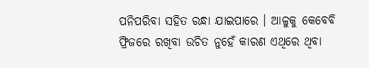ପନିପରିବା ସହିତ ରନ୍ଧା ଯାଇପାରେ । ଆଳୁକୁ କେବେବି ଫ୍ରିଜରେ ରଖିବା ଉଚିତ ନୁହେଁ କାରଣ ଏଥିରେ ଥିବା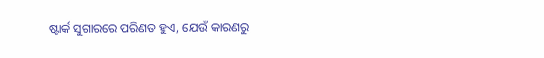ଷ୍ଟାର୍କ ସୁଗାରରେ ପରିଣତ ହୁଏ, ଯେଉଁ କାରଣରୁ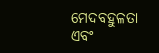ମେଦବହୁଳତା ଏବଂ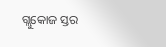ଗ୍ଲୁକୋଜ ସ୍ତର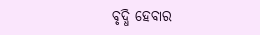ବୃଦ୍ଧି ହେବାର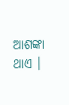ଆଶଙ୍କା ଥାଏ ।